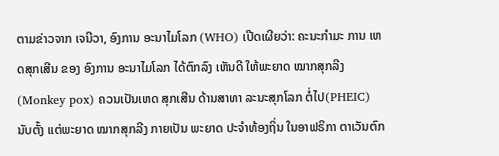ຕາມຂ່າວຈາກ ເຈນີວາ, ອົງການ ອະນາໄມໂລກ (WHO) ເປີດເຜີຍວ່າ: ຄະນະກຳມະ ການ ເຫດສຸກເສີນ ຂອງ ອົງການ ອະນາໄມໂລກ ໄດ້ຕົກລົງ ເຫັນດີ ໃຫ້ພະຍາດ ໝາກສຸກລີງ (Monkey pox) ຄວນເປັນເຫດ ສຸກເສີນ ດ້ານສາທາ ລະນະສຸກໂລກ ຕໍ່ໄປ(PHEIC) ນັບຕັ້ງ ແຕ່ພະຍາດ ໝາກສຸກລີງ ກາຍເປັນ ພະຍາດ ປະຈຳທ້ອງຖິ່ນ ໃນອາຟຣິກາ ຕາເວັນຕົກ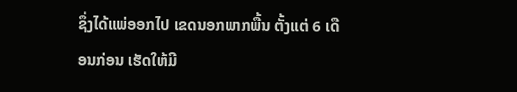ຊຶ່ງໄດ້ແພ່ອອກໄປ ເຂດນອກພາກພື້ນ ຕັ້ງແຕ່ 6 ເດືອນກ່ອນ ເຮັດໃຫ້ມີ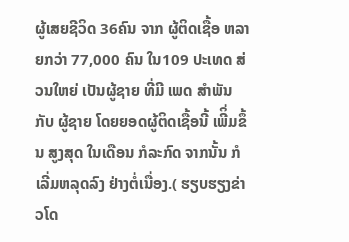ຜູ້ເສຍຊີວິດ 36ຄົນ ຈາກ ຜູ້ຕິດເຊື້ອ ຫລາຍກວ່າ 77,000 ຄົນ ໃນ109 ປະເທດ ສ່ວນໃຫຍ່ ເປັນຜູ້ຊາຍ ທີ່ມີ ເພດ ສຳພັນ ກັບ ຜູ້ຊາຍ ໂດຍຍອດຜູ້ຕິດເຊື້ອນີ້ ເພີິ່ມຂຶ້ນ ສູງສຸດ ໃນເດືອນ ກໍລະກົດ ຈາກນັ້ນ ກໍເລີ່ມຫລຸດລົງ ຢ່າງຕໍ່ເນື່ອງ.( ຮຽບຮຽງຂ່າວໂດ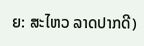ຍ: ສະໄຫວ ລາດປາກດີ)